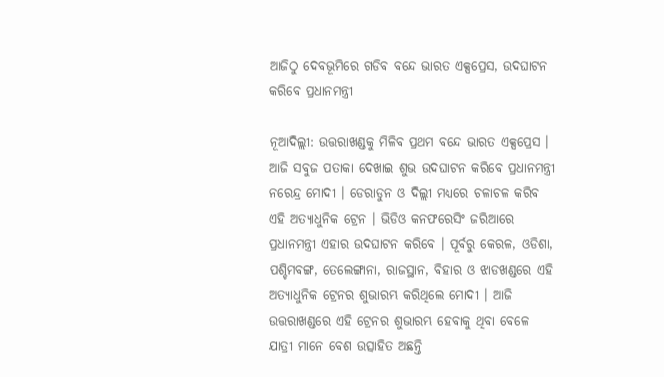ଆଜିଠୁ ଦେବଭୂମିରେ ଗଡିବ ବନ୍ଦେ ଭାରତ ଏକ୍ସପ୍ରେସ, ଉଦଘାଟନ କରିବେ ପ୍ରଧାନମନ୍ତ୍ରୀ

ନୂଆଦିଲ୍ଲୀ: ଉତ୍ତରାଖଣ୍ଡକୁ ମିଳିବ ପ୍ରଥମ ବନ୍ଦେ ଭାରତ ଏକ୍ସପ୍ରେସ । ଆଜି ସବୁଜ ପତାକା ଦେଖାଇ ଶୁଭ ଉଦଘାଟନ କରିବେ ପ୍ରଧାନମନ୍ତ୍ରୀ ନରେନ୍ଦ୍ର ମୋଦୀ । ଡେରାଡୁନ ଓ ଦିଲ୍ଲୀ ମଧ୍ୟରେ ଚଳାଚଳ କରିବ ଏହି ଅତ୍ୟାଧୁନିକ ଟ୍ରେନ । ଭିଡିଓ କନଫରେସିଂ ଜରିଆରେ ପ୍ରଧାନମନ୍ତ୍ରୀ ଏହାର ଉଦଘାଟନ କରିବେ । ପୂର୍ବରୁ କେରଳ, ଓଡିଶା, ପଶ୍ଚିମବଙ୍ଗ, ତେଲେଙ୍ଗାନା, ରାଜସ୍ଥାନ, ବିହାର ଓ ଝାଡଖଣ୍ଡରେ ଏହି ଅତ୍ୟାଧୁନିକ ଟ୍ରେନର ଶୁଭାରମ୍ଭ କରିଥିଲେ ମୋଦୀ । ଆଜି ଉତ୍ତରାଖଣ୍ଡରେ ଏହି ଟ୍ରେନର ଶୁଭାରମ୍ଭ ହେବାକୁ ଥିବା ବେଳେ ଯାତ୍ରୀ ମାନେ ବେଶ ଉତ୍ସାହିତ ଅଛନ୍ତି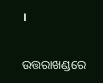।

ଉତ୍ତରାଖଣ୍ଡରେ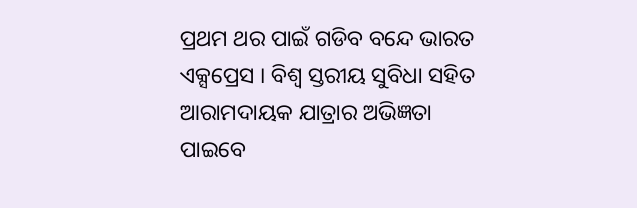ପ୍ରଥମ ଥର ପାଇଁ ଗଡିବ ବନ୍ଦେ ଭାରତ ଏକ୍ସପ୍ରେସ । ବିଶ୍ବ ସ୍ତରୀୟ ସୁବିଧା ସହିତ ଆରାମଦାୟକ ଯାତ୍ରାର ଅଭିଜ୍ଞତା ପାଇବେ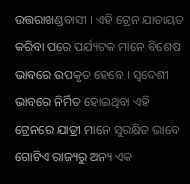ଉତ୍ତରାଖଣ୍ଡବାସୀ । ଏହି ଟ୍ରେନ ଯାତାୟତ କରିବା ପରେ ପର୍ଯ୍ୟଟକ ମାନେ ବିଶେଷ ଭାବରେ ଉପକୃତ ହେବେ । ସ୍ୱଦେଶୀ ଭାବରେ ନିର୍ମିତ ହୋଇଥିବା ଏହି ଟ୍ରେନରେ ଯାତ୍ରୀ ମାନେ ସୁରକ୍ଷିତ ଭାବେ ଗୋଟିଏ ରାଜ୍ୟରୁ ଅନ୍ୟ ଏକ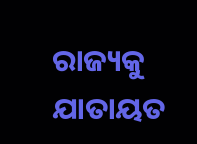ରାଜ୍ୟକୁ ଯାତାୟତ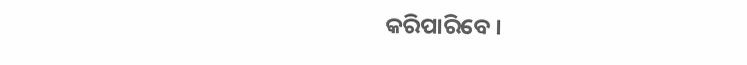କରିପାରିବେ ।